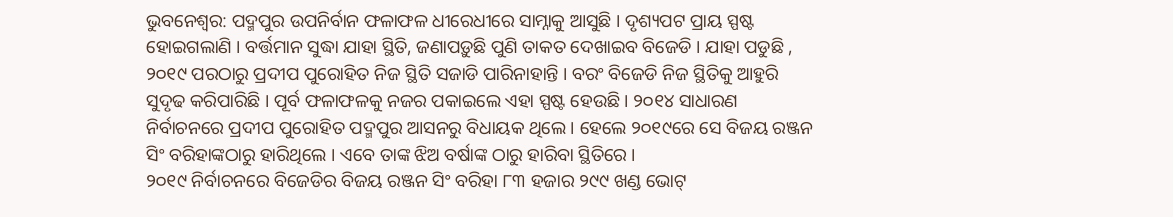ଭୁବନେଶ୍ୱର: ପଦ୍ମପୁର ଉପନିର୍ବାନ ଫଳାଫଳ ଧୀରେଧୀରେ ସାମ୍ନାକୁ ଆସୁଛି । ଦୃଶ୍ୟପଟ ପ୍ରାୟ ସ୍ପଷ୍ଟ ହୋଇଗଲାଣି । ବର୍ତ୍ତମାନ ସୁଦ୍ଧା ଯାହା ସ୍ଥିତି, ଜଣାପଡ଼ୁଛି ପୁଣି ତାକତ ଦେଖାଇବ ବିଜେଡି । ଯାହା ପଡୁଛି , ୨୦୧୯ ପରଠାରୁ ପ୍ରଦୀପ ପୁରୋହିତ ନିଜ ସ୍ଥିତି ସଜାଡି ପାରିନାହାନ୍ତି । ବରଂ ବିଜେଡି ନିଜ ସ୍ଥିତିକୁ ଆହୁରି ସୁଦୃଢ କରିପାରିଛି । ପୂର୍ବ ଫଳାଫଳକୁ ନଜର ପକାଇଲେ ଏହା ସ୍ପଷ୍ଟ ହେଉଛି । ୨୦୧୪ ସାଧାରଣ ନିର୍ବାଚନରେ ପ୍ରଦୀପ ପୁରୋହିତ ପଦ୍ମପୁର ଆସନରୁ ବିଧାୟକ ଥିଲେ । ହେଲେ ୨୦୧୯ରେ ସେ ବିଜୟ ରଞ୍ଜନ ସିଂ ବରିହାଙ୍କଠାରୁ ହାରିଥିଲେ । ଏବେ ତାଙ୍କ ଝିଅ ବର୍ଷାଙ୍କ ଠାରୁ ହାରିବା ସ୍ଥିତିରେ ।
୨୦୧୯ ନିର୍ବାଚନରେ ବିଜେଡିର ବିଜୟ ରଞ୍ଜନ ସିଂ ବରିହା ୮୩ ହଜାର ୨୯୯ ଖଣ୍ଡ ଭୋଟ୍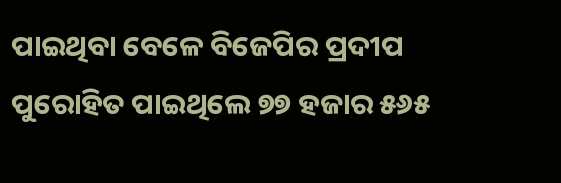ପାଇଥିବା ବେଳେ ବିଜେପିର ପ୍ରଦୀପ ପୁରୋହିତ ପାଇଥିଲେ ୭୭ ହଜାର ୫୬୫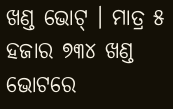ଖଣ୍ଡ ଭୋଟ୍ । ମାତ୍ର ୫ ହଜାର ୭୩୪ ଖଣ୍ଡ ଭୋଟରେ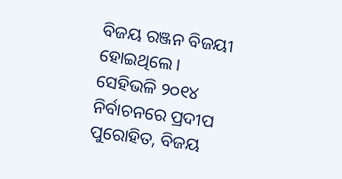ବିଜୟ ରଞ୍ଜନ ବିଜୟୀ ହୋଇଥିଲେ ।
ସେହିଭଳି ୨୦୧୪ ନିର୍ବାଚନରେ ପ୍ରଦୀପ ପୁରୋହିତ, ବିଜୟ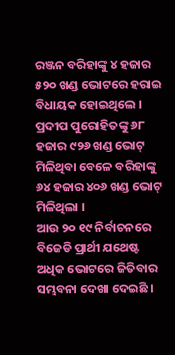ରଞ୍ଜନ ବରିହାଙ୍କୁ ୪ ହଜାର ୫୨୦ ଖଣ୍ଡ ଭୋଟରେ ହରାଇ ବିଧାୟକ ହୋଇଥିଲେ । ପ୍ରଦୀପ ପୁରୋହିତଙ୍କୁ ୬୮ ହଜାର ୯୨୬ ଖଣ୍ଡ ଭୋଟ୍ ମିଳିଥିବା ବେଳେ ବରିହାଙ୍କୁ ୬୪ ହଜାର ୪୦୬ ଖଣ୍ଡ ଭୋଟ୍ ମିଳିଥିଲା ।
ଆଉ ୨୦ ୧୯ ନିର୍ବାଚନରେ ବିଜେଡି ପ୍ରାର୍ଥୀ ଯଥେଷ୍ଟ ଅଧିକ ଭୋଟରେ ଜିତିବାର ସମ୍ଭବନା ଦେଖା ଦେଇଛି ।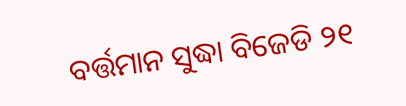ବର୍ତ୍ତମାନ ସୁଦ୍ଧା ବିଜେଡି ୨୧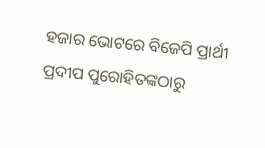ହଜାର ଭୋଟରେ ବିଜେପି ପ୍ରାର୍ଥୀ ପ୍ରଦୀପ ପୁରୋହିତଙ୍କଠାରୁ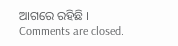ଆଗରେ ରହିଛି ।
Comments are closed.